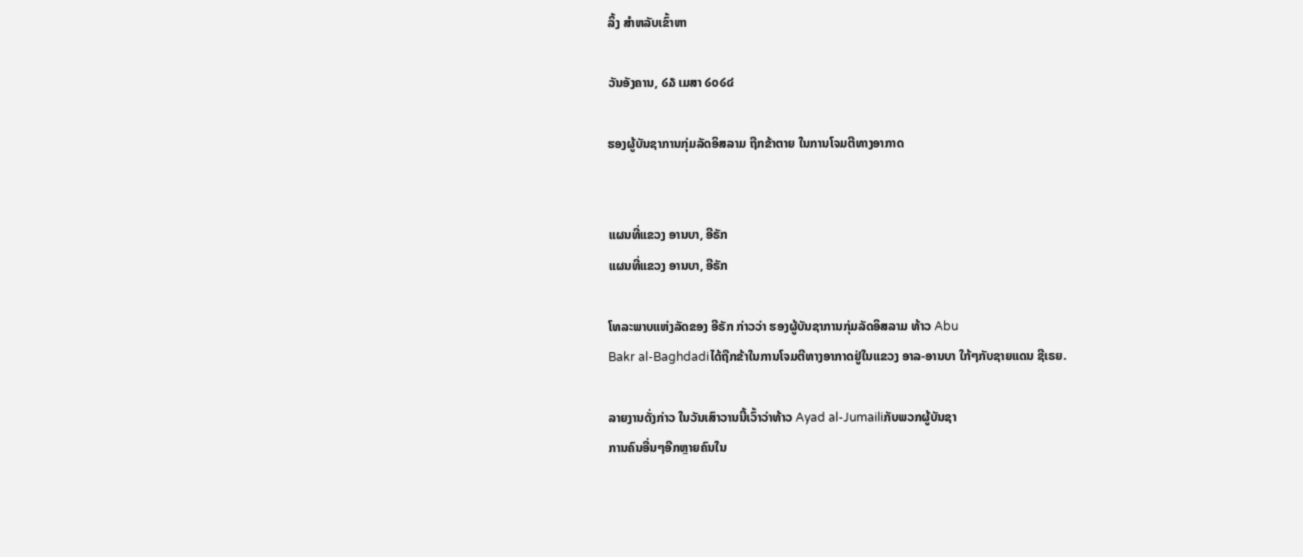ລິ້ງ ສຳຫລັບເຂົ້າຫາ

ວັນອັງຄານ, ໒໓ ເມສາ ໒໐໒໔

ຮອງຜູ້ບັນຊາການກຸ່ມລັດອິສລາມ ຖືກຂ້າຕາຍ ໃນການໂຈມຕີທາງອາກາດ


ແຜນທີ່ແຂວງ ອານບາ, ອີຣັກ
ແຜນທີ່ແຂວງ ອານບາ, ອີຣັກ

ໂທລະພາບແຫ່ງລັດຂອງ ອີຣັກ ກ່າວວ່າ ຮອງຜູ້ບັນຊາການກຸ່ມລັດອິສລາມ ທ້າວ Abu
Bakr al-Baghdadiໄດ້ຖືກຂ້າໃນການໂຈມຕີທາງອາກາດຢູ່ໃນແຂວງ ອາລ-ອານບາ ໃກ້ໆກັບຊາຍແດນ ຊີເຣຍ.

ລາຍງານດັ່ງກ່າວ ໃນວັນເສົາວານນີ້ເວົ້າວ່າທ້າວ Ayad al-Jumailiກັບພວກຜູ້ບັນຊາ
ການຄົນອື່ນໆອີກຫຼາຍຄົນໃນ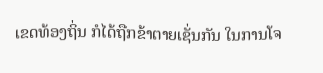ເຂດທ້ອງຖິ່ນ ກໍໄດ້ຖືກຂ້າຕາຍເຊັ່ນກັນ ໃນການໂຈ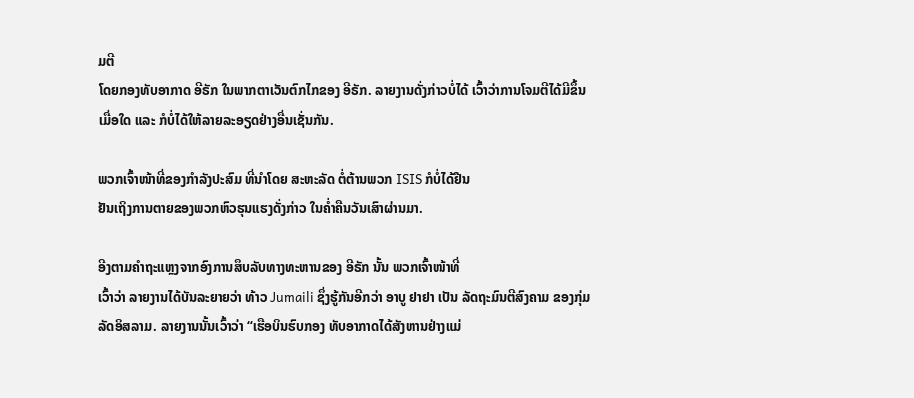ມຕີ
ໂດຍກອງທັບອາກາດ ອີຣັກ ໃນພາກຕາເວັນຕົກໄກຂອງ ອີຣັກ. ລາຍງານດັ່ງກ່າວບໍ່ໄດ້ ເວົ້າວ່າການໂຈມຕີໄດ້ມີຂຶ້ນເມື່ອໃດ ແລະ ກໍບໍ່ໄດ້ໃຫ້ລາຍລະອຽດຢ່າງອື່ນເຊັ່ນກັນ.

ພວກເຈົ້າໜ້າທີ່ຂອງກຳລັງປະສົມ ທີ່ນຳໂດຍ ສະຫະລັດ ຕໍ່ຕ້ານພວກ ISIS ກໍບໍ່ໄດ້ຢືນ
ຢັນເຖິງການຕາຍຂອງພວກຫົວຮຸນແຮງດັ່ງກ່າວ ໃນຄໍ່າຄືນວັນເສົາຜ່ານມາ.

ອີງຕາມຄຳຖະແຫຼງຈາກອົງການສຶບລັບທາງທະຫານຂອງ ອີຣັກ ນັ້ນ ພວກເຈົ້າໜ້າທີ່
ເວົ້າວ່າ ລາຍງານໄດ້ບັນລະຍາຍວ່າ ທ້າວ Jumaili ຊຶ່ງຮູ້ກັນອີກວ່າ ອາບູ ຢາຢາ ເປັນ ລັດຖະມົນຕີສົງຄາມ ຂອງກຸ່ມລັດອິສລາມ. ລາຍງານນັ້ນເວົ້າວ່າ “ເຮືອບິນຮົບກອງ ທັບອາກາດໄດ້ສັງຫານຢ່າງແມ່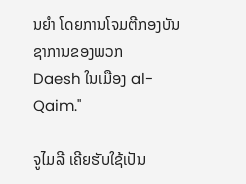ນຍຳ ໂດຍການໂຈມຕີກອງບັນຊາການຂອງພວກ
Daesh ໃນເມືອງ al-Qaim."

ຈູໄມລີ ເຄີຍຮັບໃຊ້ເປັນ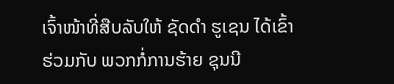ເຈົ້າໜ້າທີ່ສືບລັບໃຫ້ ຊັດດຳ ຮູເຊນ ໄດ້ເຂົ້າຮ່ວມກັບ ພວກກໍ່ການຮ້າຍ ຊຸນນີ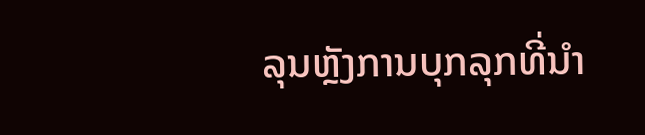ລຸນຫຼັງການບຸກລຸກທີ່ນຳ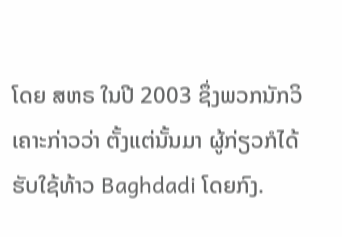ໂດຍ ສຫຣ ໃນປີ 2003 ຊຶ່ງພວກນັກວິ ເຄາະກ່າວວ່າ ຕັ້ງແຕ່ນັ້ນມາ ຜູ້ກ່ຽວກໍໄດ້ຮັບໃຊ້ທ້າວ Baghdadi ໂດຍກົງ.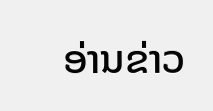ອ່ານຂ່າວ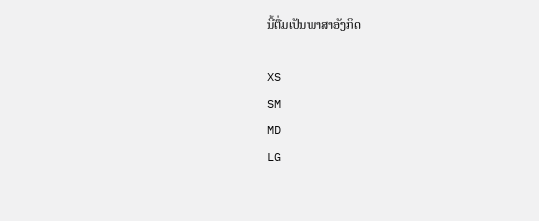ນີ້ຕື່ມເປັນພາສາອັງກິດ

XS
SM
MD
LG